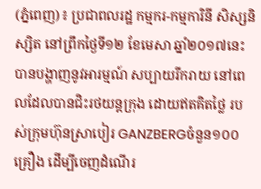(ភ្នំពេញ)៖ ប្រជាពលរដ្ឋ កម្មករ-កម្មការិនី សិស្សនិស្សិត នៅព្រឹកថ្ងៃទី១២ ខែមេសា ឆ្នាំ២០១៧នេះ បានបង្ហាញនូវអារម្មណ៍ សប្បាយរីករាយ នៅពេលដែលបានជិះរថយន្តក្រុង ដោយឥតគិតថ្លៃ របស់ក្រុមហ៊ុនស្រាបៀរ GANZBERGចំនួន១០០គ្រឿង ដើម្បីចេញដំណើរ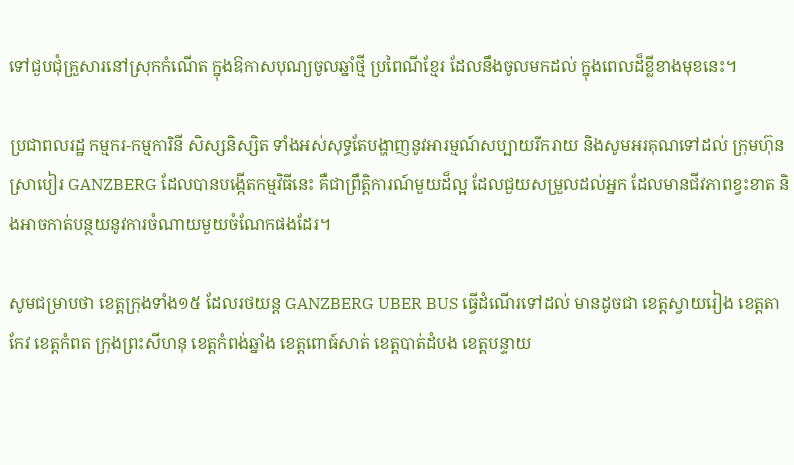ទៅជួបជុំគ្រួសារនៅស្រុកកំណើត ក្នុងឱកាសបុណ្យចូលឆ្នាំថ្មី ប្រពៃណីខ្មែរ ដែលនឹងចូលមកដល់ ក្នុងពេលដ៏ខ្លីខាងមុខនេះ។

ប្រជាពលរដ្ឋ កម្មករ-កម្មការិនី សិស្សនិស្សិត ទាំងអស់សុទ្ធតែបង្ហាញនូវអារម្មណ៍សប្បាយរីករាយ និងសូមអរគុណទៅដល់ ក្រុមហ៊ុនស្រាបៀរ GANZBERG ដែលបានបង្កើតកម្មវិធីនេះ គឺជាព្រឹត្តិការណ៍មួយដ៏ល្អ ដែលជួយសម្រួលដល់អ្នក ដែលមានជីវភាពខ្វះខាត និងអាចកាត់បន្ថយនូវការចំណាយមួយចំណែកផងដែរ។

សូមជម្រាបថា ខេត្តក្រុងទាំង១៥ ដែលរថយន្ត GANZBERG UBER BUS ធ្វើដំណើរទៅដល់ មានដូចជា ខេត្ដស្វាយរៀង ខេត្តតាកែវ ខេត្តកំពត ក្រុងព្រះសីហនុ ខេត្តកំពង់ឆ្នាំង ខេត្តពោធ៍សាត់ ខេត្តបាត់ដំបង ខេត្តបន្ទាយ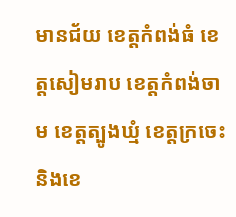មានជ័យ ខេត្តកំពង់ធំ ខេត្តសៀមរាប ខេត្តកំពង់ចាម ខេត្តត្បូងឃ្មំ ខេត្តក្រចេះ និងខេ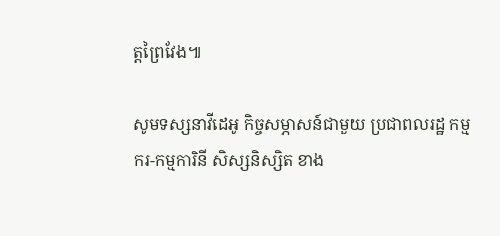ត្ដព្រៃវែង៕

សូមទស្សនាវីដេអូ កិច្ចសម្ភាសន៍ជាមួយ ប្រជាពលរដ្ឋ កម្មករ-កម្មការិនី សិស្សនិស្សិត ខាង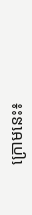ក្រោមនេះ៖